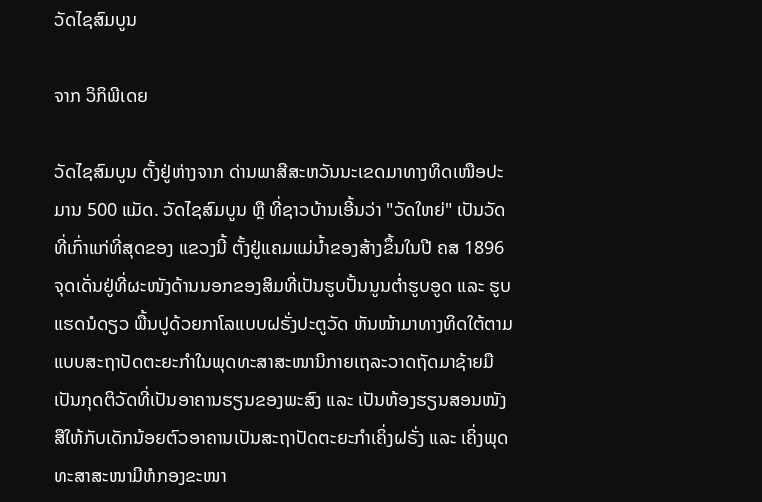ວັດໄຊສົມບູນ

ຈາກ ວິກິພີເດຍ

ວັດໄຊສົມບູນ ຕັ້ງຢູ່ຫ່າງຈາກ ດ່ານພາສີສະຫວັນນະເຂດມາທາງທິດເໜືອປະມານ 500 ແມັດ. ວັດໄຊສົມບູນ ຫຼື ທີ່ຊາວບ້ານເອີ້ນວ່າ "ວັດໃຫຍ່" ເປັນວັດທີ່ເກົ່າແກ່ທີ່ສຸດຂອງ ແຂວງນີ້ ຕັ້ງຢູ່ແຄມແມ່ນ້ຳຂອງສ້າງຂຶ້ນໃນປີ ຄສ 1896 ຈຸດເດັ່ນຢູ່ທີ່ຜະໜັງດ້ານນອກຂອງສິມທີ່ເປັນຮູບປັ້ນນູນຕ່ຳຮູບອູດ ແລະ ຮູບແຮດນໍດຽວ ພື້ນປູດ້ວຍກາໂລແບບຝຣັ່ງປະຕູວັດ ຫັນໜ້າມາທາງທິດໃຕ້ຕາມແບບສະຖາປັດຕະຍະກຳໃນພຸດທະສາສະໜານິກາຍເຖລະວາດຖັດມາຊ້າຍມື ເປັນກຸດຕິວັດທີ່ເປັນອາຄານຮຽນຂອງພະສົງ ແລະ ເປັນຫ້ອງຮຽນສອນໜັງ ສືໃຫ້ກັບເດັກນ້ອຍຕົວອາຄານເປັນສະຖາປັດຕະຍະກຳເຄິ່ງຝຣັ່ງ ແລະ ເຄິ່ງພຸດທະສາສະໜາມີຫໍກອງຂະໜາ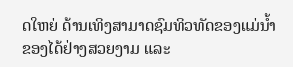ດໃຫຍ່ ດ້ານເທິງສາມາດຊົມທິວທັດຂອງແມ່ນ້ຳ ຂອງໄດ້ຢ່າງສວຍງາມ ແລະ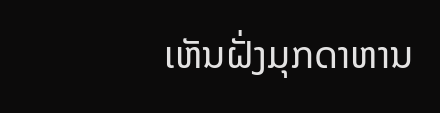ເຫັນຝັ່ງມຸກດາຫານ